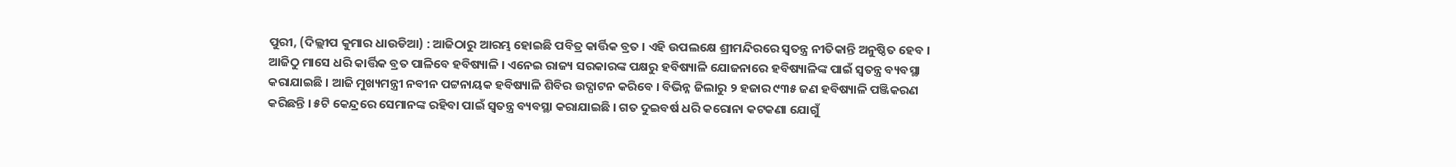ପୁରୀ, (ଦିଲ୍ଲୀପ କୁମାର ଧାଉଡିଆ) : ଆଜିଠାରୁ ଆରମ୍ଭ ହୋଇଛି ପବିତ୍ର କାର୍ତ୍ତିକ ବ୍ରତ । ଏହି ଉପଲକ୍ଷେ ଶ୍ରୀମନ୍ଦିରରେ ସ୍ୱତନ୍ତ୍ର ନୀତିକାନ୍ତି ଅନୁଷ୍ଠିତ ହେବ । ଆଜିଠୁ ମାସେ ଧରି କାର୍ତ୍ତିକ ବ୍ରତ ପାଳିବେ ହବିଷ୍ୟାଳି । ଏନେଇ ରାଜ୍ୟ ସରକାରଙ୍କ ପକ୍ଷରୁ ହବିଷ୍ୟାଳି ଯୋଜନାରେ ହବିଷ୍ୟାଳିଙ୍କ ପାଇଁ ସ୍ୱତନ୍ତ୍ର ବ୍ୟବସ୍ଥା କରାଯାଇଛି । ଆଜି ମୁଖ୍ୟମନ୍ତ୍ରୀ ନବୀନ ପଟ୍ଟନାୟକ ହବିଷ୍ୟାଳି ଶିବିର ଉଦ୍ଘାଟନ କରିବେ । ବିଭିନ୍ନ ଜିଲାରୁ ୨ ହଜାର ୯୩୫ ଜଣ ହବିଷ୍ୟାଳି ପଞ୍ଜିକରଣ କରିଛନ୍ତି । ୫ଟି କେନ୍ଦ୍ରରେ ସେମାନଙ୍କ ରହିବା ପାଇଁ ସ୍ୱତନ୍ତ୍ର ବ୍ୟବସ୍ଥା କରାଯାଇଛି । ଗତ ଦୁଇବର୍ଷ ଧରି କରୋନା କଟକଣା ଯୋଗୁଁ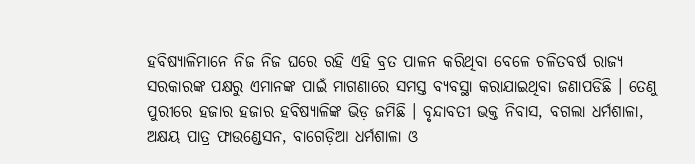ହବିଷ୍ୟାଳିମାନେ ନିଜ ନିଜ ଘରେ ରହି ଏହି ବ୍ରତ ପାଳନ କରିଥିବା ବେଳେ ଚଳିତବର୍ଷ ରାଜ୍ୟ ସରକାରଙ୍କ ପକ୍ଷରୁ ଏମାନଙ୍କ ପାଇଁ ମାଗଣାରେ ସମସ୍ତ ବ୍ୟବସ୍ଥା କରାଯାଇଥିବା ଜଣାପଡିଛି । ତେଣୁ ପୁରୀରେ ହଜାର ହଜାର ହବିଷ୍ୟାଳିଙ୍କ ଭିଡ଼ ଜମିଛି । ବୃନ୍ଦାବତୀ ଭକ୍ତ ନିବାସ, ବଗଲା ଧର୍ମଶାଳା, ଅକ୍ଷୟ ପାତ୍ର ଫାଉଣ୍ଡେସନ, ବାଗେଡ଼ିଆ ଧର୍ମଶାଳା ଓ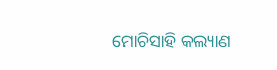ମୋଚିସାହି କଲ୍ୟାଣ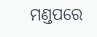ମଣ୍ଡପରେ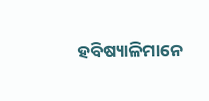ହବିଷ୍ୟାଳିମାନେ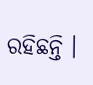ରହିଛନ୍ତି ।